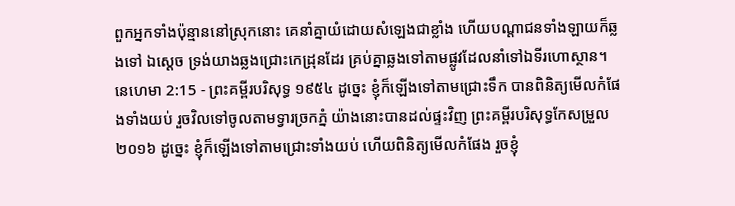ពួកអ្នកទាំងប៉ុន្មាននៅស្រុកនោះ គេនាំគ្នាយំដោយសំឡេងជាខ្លាំង ហើយបណ្តាជនទាំងឡាយក៏ឆ្លងទៅ ឯស្តេច ទ្រង់យាងឆ្លងជ្រោះកេដ្រុនដែរ គ្រប់គ្នាឆ្លងទៅតាមផ្លូវដែលនាំទៅឯទីរហោស្ថាន។
នេហេមា 2:15 - ព្រះគម្ពីរបរិសុទ្ធ ១៩៥៤ ដូច្នេះ ខ្ញុំក៏ឡើងទៅតាមជ្រោះទឹក បានពិនិត្យមើលកំផែងទាំងយប់ រួចវិលទៅចូលតាមទ្វារច្រកភ្នំ យ៉ាងនោះបានដល់ផ្ទះវិញ ព្រះគម្ពីរបរិសុទ្ធកែសម្រួល ២០១៦ ដូច្នេះ ខ្ញុំក៏ឡើងទៅតាមជ្រោះទាំងយប់ ហើយពិនិត្យមើលកំផែង រួចខ្ញុំ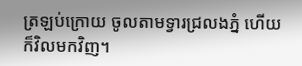ត្រឡប់ក្រោយ ចូលតាមទ្វារជ្រលងភ្នំ ហើយក៏វិលមកវិញ។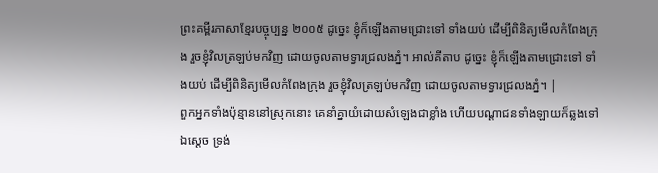ព្រះគម្ពីរភាសាខ្មែរបច្ចុប្បន្ន ២០០៥ ដូច្នេះ ខ្ញុំក៏ឡើងតាមជ្រោះទៅ ទាំងយប់ ដើម្បីពិនិត្យមើលកំពែងក្រុង រួចខ្ញុំវិលត្រឡប់មកវិញ ដោយចូលតាមទ្វារជ្រលងភ្នំ។ អាល់គីតាប ដូច្នេះ ខ្ញុំក៏ឡើងតាមជ្រោះទៅ ទាំងយប់ ដើម្បីពិនិត្យមើលកំពែងក្រុង រួចខ្ញុំវិលត្រឡប់មកវិញ ដោយចូលតាមទ្វារជ្រលងភ្នំ។ |
ពួកអ្នកទាំងប៉ុន្មាននៅស្រុកនោះ គេនាំគ្នាយំដោយសំឡេងជាខ្លាំង ហើយបណ្តាជនទាំងឡាយក៏ឆ្លងទៅ ឯស្តេច ទ្រង់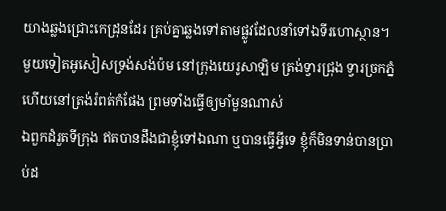យាងឆ្លងជ្រោះកេដ្រុនដែរ គ្រប់គ្នាឆ្លងទៅតាមផ្លូវដែលនាំទៅឯទីរហោស្ថាន។
មួយទៀតអូសៀសទ្រង់សង់ប៉ម នៅក្រុងយេរូសាឡិម ត្រង់ទ្វារជ្រុង ទ្វារច្រកភ្នំ ហើយនៅត្រង់រំពត់កំផែង ព្រមទាំងធ្វើឲ្យមាំមួនណាស់
ឯពួកដំរួតទីក្រុង ឥតបានដឹងជាខ្ញុំទៅឯណា ឬបានធ្វើអ្វីទេ ខ្ញុំក៏មិនទាន់បានប្រាប់ដ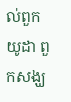ល់ពួកយូដា ពួកសង្ឃ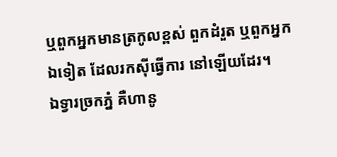ឬពួកអ្នកមានត្រកូលខ្ពស់ ពួកដំរួត ឬពួកអ្នកឯទៀត ដែលរកស៊ីធ្វើការ នៅឡើយដែរ។
ឯទ្វារច្រកភ្នំ គឺហានូ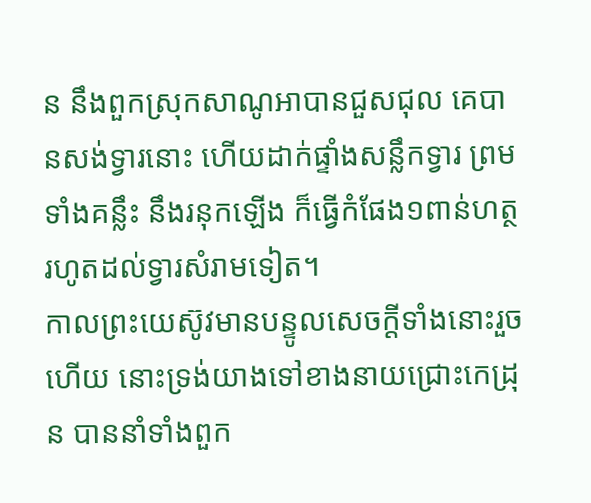ន នឹងពួកស្រុកសាណូអាបានជួសជុល គេបានសង់ទ្វារនោះ ហើយដាក់ផ្ទាំងសន្លឹកទ្វារ ព្រមទាំងគន្លឹះ នឹងរនុកឡើង ក៏ធ្វើកំផែង១ពាន់ហត្ថ រហូតដល់ទ្វារសំរាមទៀត។
កាលព្រះយេស៊ូវមានបន្ទូលសេចក្ដីទាំងនោះរួចហើយ នោះទ្រង់យាងទៅខាងនាយជ្រោះកេដ្រុន បាននាំទាំងពួក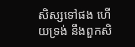សិស្សទៅផង ហើយទ្រង់ នឹងពួកសិ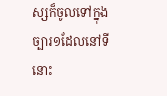ស្សក៏ចូលទៅក្នុងច្បារ១ដែលនៅទីនោះ